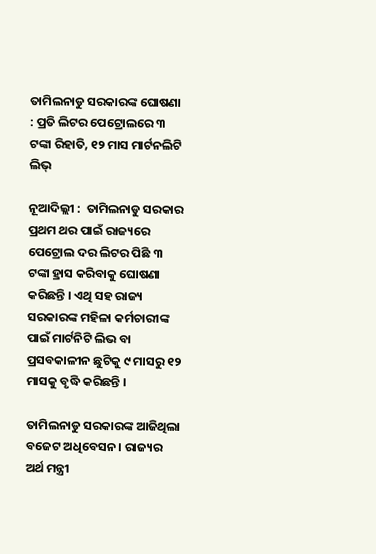ତାମିଲନାଡୁ ସରକାରଙ୍କ ଘୋଷଣା : ପ୍ରତି ଲିଟର ପେଟ୍ରୋଲରେ ୩ ଟଙ୍କା ରିହାତି, ୧୨ ମାସ ମାର୍ଟନଲିଟି ଲିଭ୍‌

ନୂଆଦିଲ୍ଲୀ :  ତାମିଲନାଡୁ ସରକାର ପ୍ରଥମ ଥର ପାଇଁ ରାଜ୍ୟରେ ପେଟ୍ରୋଲ ଦର ଲିଟର ପିଛି ୩ ଟଙ୍କା ହ୍ରାସ କରିବାକୁ ଘୋଷଣା କରିଛନ୍ତି । ଏଥି ସହ ରାଜ୍ୟ ସରକାରଙ୍କ ମହିଳା କର୍ମଚାରୀଙ୍କ ପାଇଁ ମାର୍ଟନିଟି ଲିଭ ବା ପ୍ରସବକାଳୀନ ଛୁଟିକୁ ୯ ମାସରୁ ୧୨ ମାସକୁ ବୃଦ୍ଧି କରିଛନ୍ତି ।

ତାମିଲନାଡୁ ସରକାରଙ୍କ ଆଜିଥିଲା ବଜେଟ ଅଧିବେସନ । ରାଜ୍ୟର ଅର୍ଥ ମନ୍ତ୍ରୀ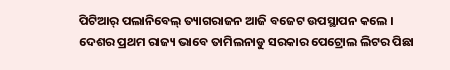ପିଟିଆର୍‌ ପଲାନିବେଲ୍‌ ତ୍ୟାଗରାଜନ ଆଜି ବଜେଟ ଉପସ୍ଥାପନ କଲେ । ଦେଶର ପ୍ରଥମ ରାଜ୍ୟ ଭାବେ ତାମିଲନାଡୁ ସରକାର ପେଟ୍ରୋଲ ଲିଟର ପିଛା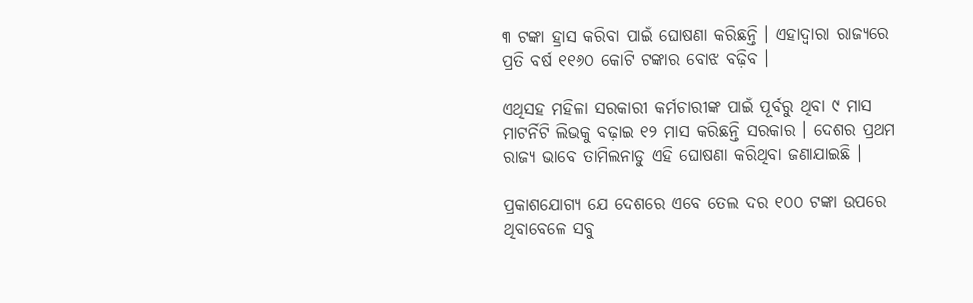୩ ଟଙ୍କା ହ୍ରାସ କରିବା ପାଇଁ ଘୋଷଣା କରିଛନ୍ତି । ଏହାଦ୍ୱାରା ରାଜ୍ୟରେ ପ୍ରତି ବର୍ଷ ୧୧୬୦ କୋଟି ଟଙ୍କାର ବୋଝ ବଢ଼ିବ ।

ଏଥିସହ ମହିଳା ସରକାରୀ କର୍ମଚାରୀଙ୍କ ପାଇଁ ପୂର୍ବରୁ ଥିବା ୯ ମାସ ମାଟର୍ନିଟି ଲିଭକୁ ବଢ଼ାଇ ୧୨ ମାସ କରିଛନ୍ତି ସରକାର । ଦେଶର ପ୍ରଥମ ରାଜ୍ୟ ଭାବେ ତାମିଲନାଡୁ ଏହି ଘୋଷଣା କରିଥିବା ଜଣାଯାଇଛି ।

ପ୍ରକାଶଯୋଗ୍ୟ ଯେ ଦେଶରେ ଏବେ ତେଲ ଦର ୧୦୦ ଟଙ୍କା ଉପରେ ଥିବାବେଳେ ସବୁ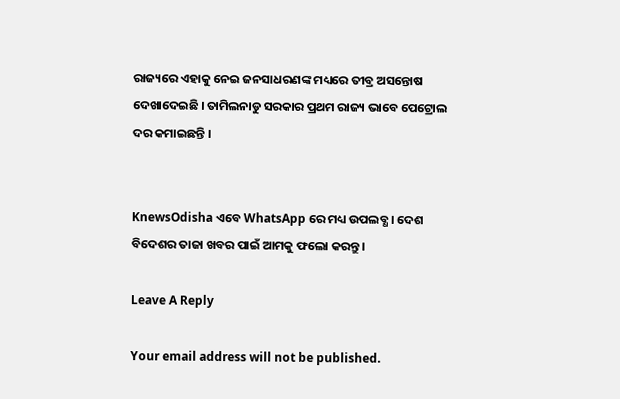ରାଜ୍ୟରେ ଏହାକୁ ନେଇ ଜନସାଧରଣଙ୍କ ମଧ୍ୟରେ ତୀବ୍ର ଅସନ୍ତୋଷ ଦେଖାଦେଇଛି । ତାମିଲନାଡୁ ସରକାର ପ୍ରଥମ ରାଜ୍ୟ ଭାବେ ପେଟ୍ରୋଲ ଦର କମାଇଛନ୍ତି ।


KnewsOdisha ଏବେ WhatsApp ରେ ମଧ୍ୟ ଉପଲବ୍ଧ । ଦେଶ ବିଦେଶର ତାଜା ଖବର ପାଇଁ ଆମକୁ ଫଲୋ କରନ୍ତୁ ।

Leave A Reply

Your email address will not be published.